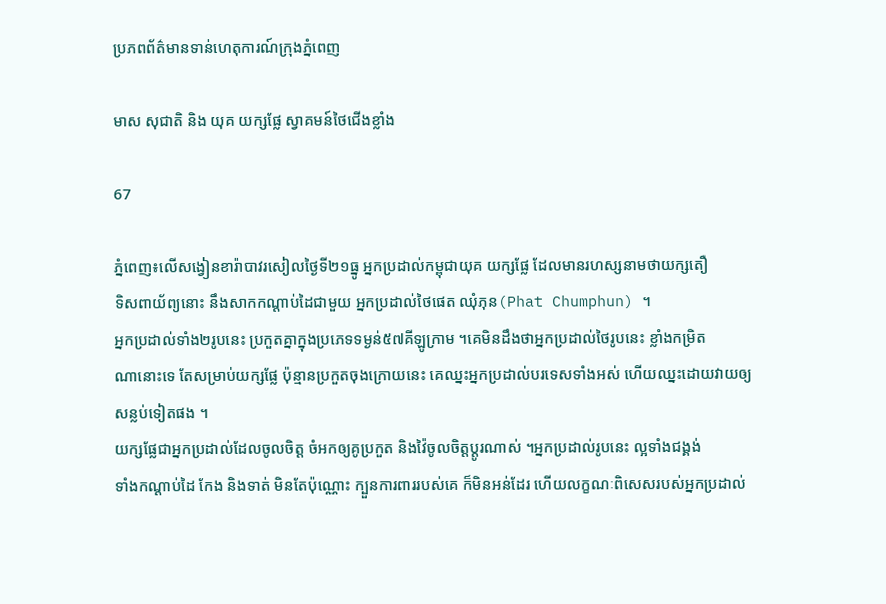ប្រភពព័ត៌មានទាន់ហេតុការណ៍ក្រុងភ្នំពេញ

មាស សុជាតិ និង យុគ យក្សផ្លែ ស្វាគមន៍ថៃជើងខ្លាំង

67

ភ្នំពេញ៖លើសង្វៀនខារ៉ាបាវរសៀលថ្ងៃទី២១ធ្នូ អ្នកប្រដាល់កម្ពុជាយុគ យក្សផ្លែ ដែលមានរហស្សនាមថាយក្សតឿ
ទិសពាយ័ព្យនោះ នឹងសាកកណ្ដាប់ដៃជាមួយ អ្នកប្រដាល់ថៃផេត ឈុំភុន(Phat Chumphun) ។
អ្នកប្រដាល់ទាំង២រូបនេះ ប្រកួតគ្នាក្នុងប្រភេទទម្ងន់៥៧គីឡូក្រាម ។គេមិនដឹងថាអ្នកប្រដាល់ថៃរូបនេះ ខ្លាំងកម្រិត
ណានោះទេ តែសម្រាប់យក្សផ្លែ ប៉ុន្មានប្រកួតចុងក្រោយនេះ គេឈ្នះអ្នកប្រដាល់បរទេសទាំងអស់ ហើយឈ្នះដោយវាយឲ្យ
សន្លប់ទៀតផង ។
យក្សផ្លែជាអ្នកប្រដាល់ដែលចូលចិត្ត ចំអកឲ្យគូប្រកួត និងវ៉ៃចូលចិត្តប្ដូរណាស់ ។អ្នកប្រដាល់រូបនេះ ល្អទាំងជង្គង់
ទាំងកណ្ដាប់ដៃ កែង និងទាត់ មិនតែប៉ុណ្ណោះ ក្បួនការពាររបស់គេ ក៏មិនអន់ដែរ ហើយលក្ខណៈពិសេសរបស់អ្នកប្រដាល់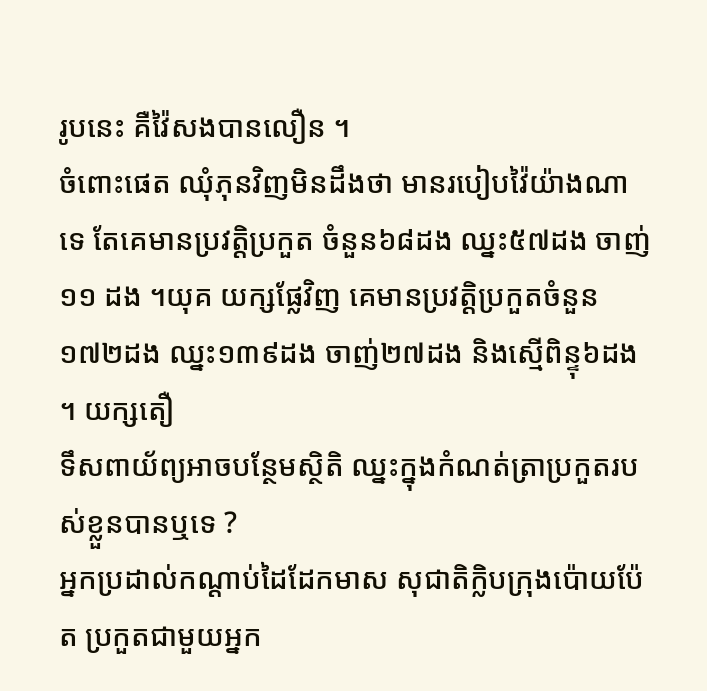រូបនេះ គឺវ៉ៃសងបានលឿន ។
ចំពោះផេត ឈុំភុនវិញមិនដឹងថា មានរបៀបវ៉ៃយ៉ាងណាទេ តែគេមានប្រវត្តិប្រកួត ចំនួន៦៨ដង ឈ្នះ៥៧ដង ចាញ់
១១ ដង ។យុគ យក្សផ្លែវិញ គេមានប្រវត្តិប្រកួតចំនួន១៧២ដង ឈ្នះ១៣៩ដង ចាញ់២៧ដង និងស្មើពិន្ទុ៦ដង ។ យក្សតឿ
ទឹសពាយ័ព្យអាចបន្ថែមស្ថិតិ ឈ្នះក្នុងកំណត់ត្រាប្រកួតរបស់ខ្លួនបានឬទេ ?
អ្នកប្រដាល់កណ្ដាប់ដៃដែកមាស សុជាតិក្លិបក្រុងប៉ោយប៉ែត ប្រកួតជាមួយអ្នក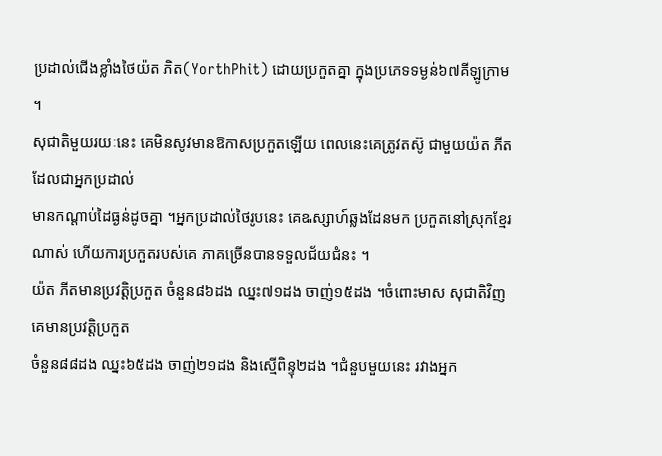ប្រដាល់ជើងខ្លាំងថៃយ៉ត ភិត(YorthPhit) ដោយប្រកួតគ្នា ក្នុងប្រភេទទម្ងន់៦៧គីឡូក្រាម ។
សុជាតិមួយរយៈនេះ គេមិនសូវមានឱកាសប្រកួតឡើយ ពេលនេះគេត្រូវតស៊ូ ជាមួយយ៉ត ភីតដែលជាអ្នកប្រដាល់
មានកណ្ដាប់ដៃធ្ងន់ដូចគ្នា ។អ្នកប្រដាល់ថៃរូបនេះ គេឩស្សាហ៍ឆ្លងដែនមក ប្រកួតនៅស្រុកខ្មែរណាស់ ហើយការប្រកួតរបស់គេ ភាគច្រើនបានទទួលជ័យជំនះ ។
យ៉ត ភីតមានប្រវត្តិប្រកួត ចំនួន៨៦ដង ឈ្នះ៧១ដង ចាញ់១៥ដង ។ចំពោះមាស សុជាតិវិញ គេមានប្រវត្តិប្រកួត
ចំនួន៨៨ដង ឈ្នះ៦៥ដង ចាញ់២១ដង និងស្មើពិន្ទុ២ដង ។ជំនួបមួយនេះ រវាងអ្នក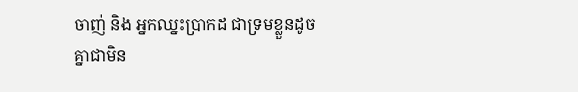ចាញ់ និង អ្នកឈ្នះប្រាកដ ជាទ្រមខ្លួនដូច
គ្នាជាមិន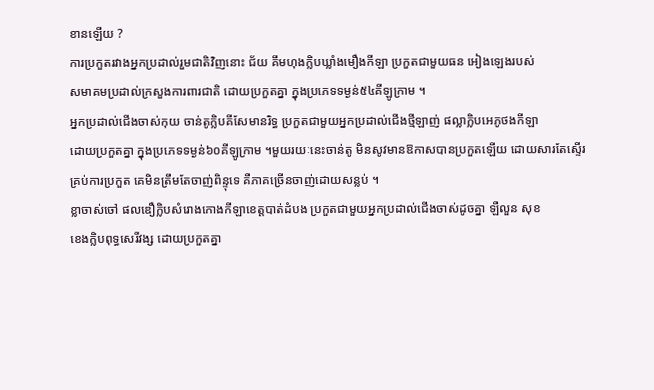ខានឡើយ ?
ការប្រកួតរវាងអ្នកប្រដាល់រួមជាតិវិញនោះ ជ័យ គឹមហុងក្លិបឃ្លាំងមឿងកីឡា ប្រកួតជាមួយធន អៀងឡេងរបស់
សមាគមប្រដាល់ក្រសួងការពារជាតិ ដោយប្រកួតគ្នា ក្នុងប្រភេទទម្ងន់៥៤គីឡូក្រាម ។
អ្នកប្រដាល់ជើងចាស់កុយ ចាន់តូក្លិបគីសែមានរិទ្ធ ប្រកួតជាមួយអ្នកប្រដាល់ជើងថ្មីឡាញ់ ផល្លាក្លិបអេភូថងកីឡា
ដោយប្រកួតគ្នា ក្នុងប្រភេទទម្ងន់៦០គីឡូក្រាម ។មួយរយៈនេះចាន់តូ មិនសូវមានឱកាសបានប្រកួតឡើយ ដោយសារតែស្ទើរ
គ្រប់ការប្រកួត គេមិនត្រឹមតែចាញ់ពិន្ទុទេ គឺភាគច្រើនចាញ់ដោយសន្លប់ ។
ខ្លាចាស់ចៅ ផលឌឿក្លិបសំរោងកោងកីឡាខេត្តបាត់ដំបង ប្រកួតជាមួយអ្នកប្រដាល់ជើងចាស់ដូចគ្នា ឡឺលួន សុខ
ខេងក្លិបពុទ្ធសេរីវង្ស ដោយប្រកួតគ្នា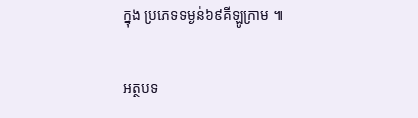ក្នុង ប្រភេទទម្ងន់៦៩គីឡូក្រាម ៕

អត្ថបទ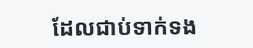ដែលជាប់ទាក់ទង